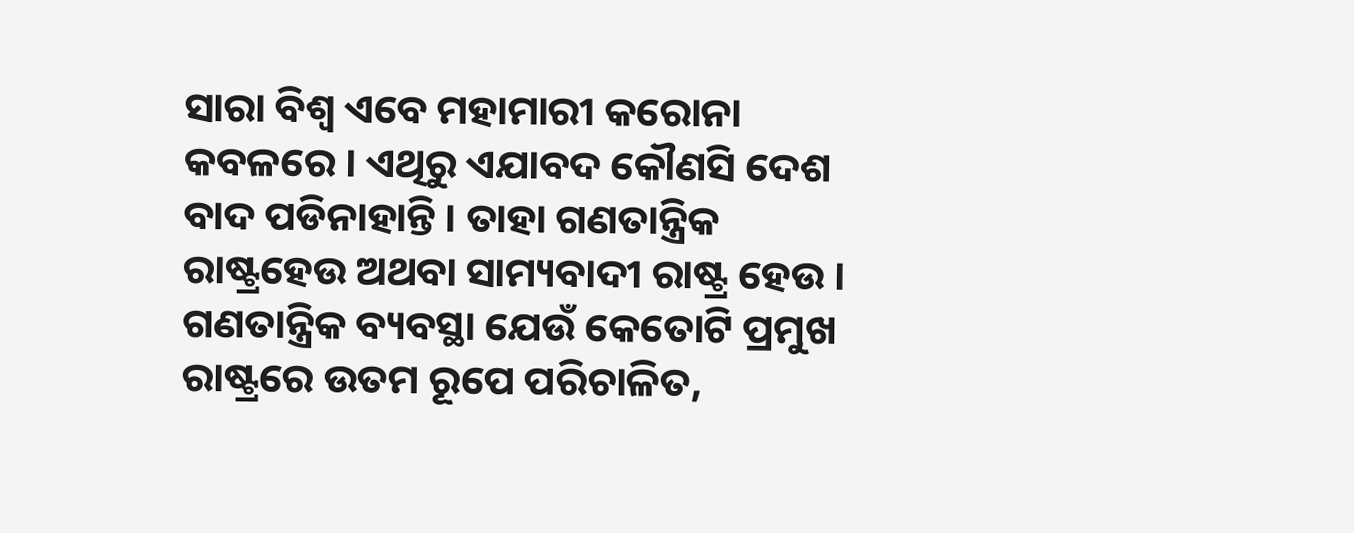ସାରା ବିଶ୍ୱ ଏବେ ମହାମାରୀ କରୋନା କବଳରେ । ଏଥିରୁ ଏଯାବଦ କୌଣସି ଦେଶ ବାଦ ପଡିନାହାନ୍ତି । ତାହା ଗଣତାନ୍ତ୍ରିକ ରାଷ୍ଟ୍ରହେଉ ଅଥବା ସାମ୍ୟବାଦୀ ରାଷ୍ଟ୍ର ହେଉ । ଗଣତାନ୍ତ୍ରିକ ବ୍ୟବସ୍ଥା ଯେଉଁ କେତୋଟି ପ୍ରମୁଖ ରାଷ୍ଟ୍ରରେ ଉତମ ରୂପେ ପରିଚାଳିତ,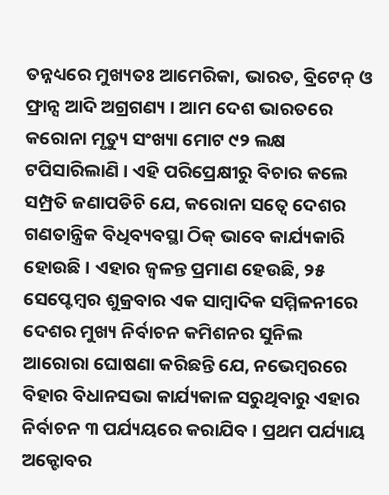ତନ୍ନଧ୍ୟରେ ମୁଖ୍ୟତଃ ଆମେରିକା, ଭାରତ, ବ୍ରିଟେନ୍ ଓ ଫ୍ରାନ୍ସ ଆଦି ଅଗ୍ରଗଣ୍ୟ । ଆମ ଦେଶ ଭାରତରେ କରୋନା ମୃତ୍ୟୁ ସଂଖ୍ୟା ମୋଟ ୯୨ ଲକ୍ଷ ଟପିସାରିଲାଣି । ଏହି ପରିପ୍ରେକ୍ଷୀରୁ ବିଚାର କଲେ ସମ୍ପ୍ରତି ଜଣାପଡିଚି ଯେ, କରୋନା ସତ୍ୱେ ଦେଶର ଗଣତାନ୍ତ୍ରିକ ବିଧିବ୍ୟବସ୍ଥା ଠିକ୍ ଭାବେ କାର୍ଯ୍ୟକାରି ହୋଉଛି । ଏହାର ଜ୍ୱଳନ୍ତ ପ୍ରମାଣ ହେଉଛି, ୨୫ ସେପ୍ଟେମ୍ବର ଶୁକ୍ରବାର ଏକ ସାମ୍ବାଦିକ ସମ୍ମିଳନୀରେ ଦେଶର ମୁଖ୍ୟ ନିର୍ବାଚନ କମିଶନର ସୁନିଲ ଆରୋରା ଘୋଷଣା କରିଛନ୍ତି ଯେ, ନଭେମ୍ବରରେ ବିହାର ବିଧାନସଭା କାର୍ଯ୍ୟକାଳ ସରୁଥିବାରୁ ଏହାର ନିର୍ବାଚନ ୩ ପର୍ଯ୍ୟୟରେ କରାଯିବ । ପ୍ରଥମ ପର୍ଯ୍ୟାୟ ଅକ୍ଟୋବର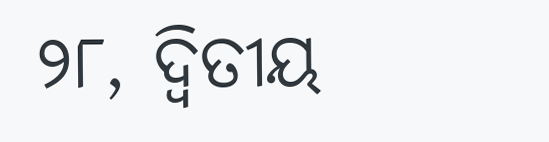୨୮, ଦ୍ୱିତୀୟ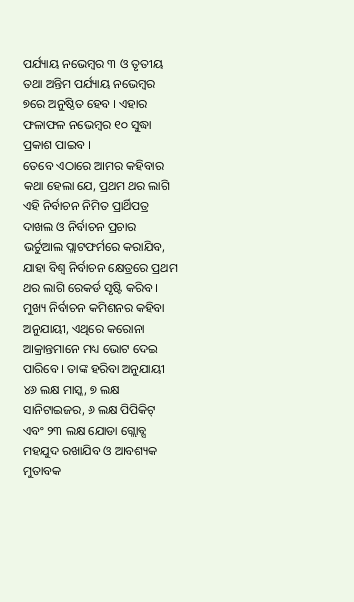ପର୍ଯ୍ୟାୟ ନଭେମ୍ବର ୩ ଓ ତୃତୀୟ ତଥା ଅନ୍ତିମ ପର୍ଯ୍ୟାୟ ନଭେମ୍ବର ୭ରେ ଅନୁଷ୍ଠିତ ହେବ । ଏହାର ଫଳାଫଳ ନଭେମ୍ବର ୧୦ ସୁଦ୍ଧା ପ୍ରକାଶ ପାଇବ ।
ତେବେ ଏଠାରେ ଆମର କହିବାର କଥା ହେଲା ଯେ, ପ୍ରଥମ ଥର ଲାଗି ଏହି ନିର୍ବାଚନ ନିମିତ ପ୍ରାର୍ଥିପତ୍ର ଦାଖଲ ଓ ନିର୍ବାଚନ ପ୍ରଚାର ଭର୍ଚୁଆଲ ପ୍ଲାଟଫର୍ମରେ କରାଯିବ, ଯାହା ବିଶ୍ୱ ନିର୍ବାଚନ କ୍ଷେତ୍ରରେ ପ୍ରଥମ ଥର ଲାଗି ରେକର୍ଡ ସୃଷ୍ଟି କରିବ । ମୁଖ୍ୟ ନିର୍ବାଚନ କମିଶନର କହିବା ଅନୁଯାୟୀ, ଏଥିରେ କରୋନା ଆକ୍ରାନ୍ତମାନେ ମଧ୍ୟ ଭୋଟ ଦେଇ ପାରିବେ । ତାଙ୍କ ହରିବା ଅନୁଯାୟୀ ୪୬ ଲକ୍ଷ ମାସ୍କ, ୭ ଲକ୍ଷ ସାନିଟାଇଜର, ୬ ଲକ୍ଷ ପିପିକିଟ୍ ଏବଂ ୨୩ ଲକ୍ଷ ଯୋଡା ଗ୍ଲୋବ୍ସ ମହଯୁଦ ରଖାଯିବ ଓ ଆବଶ୍ୟକ ମୁତାବକ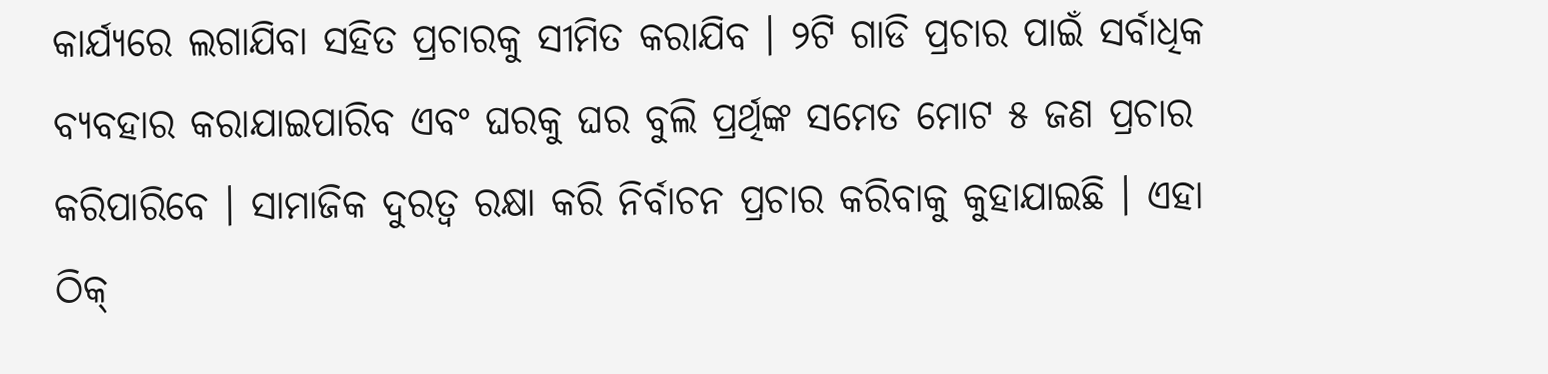କାର୍ଯ୍ୟରେ ଲଗାଯିବା ସହିତ ପ୍ରଚାରକୁ ସୀମିତ କରାଯିବ । ୨ଟି ଗାଡି ପ୍ରଚାର ପାଇଁ ସର୍ବାଧିକ ବ୍ୟବହାର କରାଯାଇପାରିବ ଏବଂ ଘରକୁ ଘର ବୁଲି ପ୍ରର୍ଥିଙ୍କ ସମେତ ମୋଟ ୫ ଜଣ ପ୍ରଚାର କରିପାରିବେ । ସାମାଜିକ ଦୁରତ୍ୱ ରକ୍ଷା କରି ନିର୍ବାଚନ ପ୍ରଚାର କରିବାକୁ କୁହାଯାଇଛି । ଏହା ଠିକ୍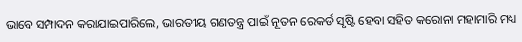ଭାବେ ସମ୍ପାଦନ କରାଯାଇପାରିଲେ, ଭାରତୀୟ ଗଣତନ୍ତ୍ର ପାଇଁ ନୂତନ ରେକର୍ଡ ସୃଷ୍ଟି ହେବା ସହିତ କରୋନା ମହାମାରି ମଧ୍ୟ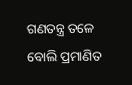ଗଣତନ୍ତ୍ର ତଳେ ବୋଲି ପ୍ରମାଣିତ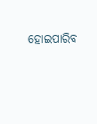ହୋଇପାରିବ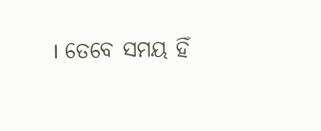। ତେବେ ସମୟ ହିଁ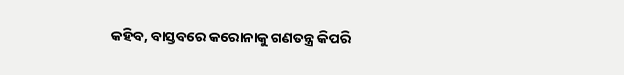କହିବ, ବାସ୍ତବରେ କରୋନାକୁ ଗଣତନ୍ତ୍ର କିପରି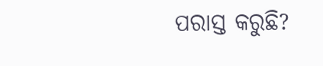ପରାସ୍ତ କରୁଛି?